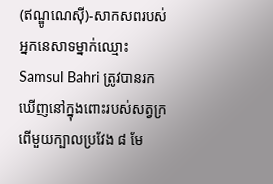(ឥណ្ឌូណេស៊ី)-សាកសពរបស់អ្នកនេសាទម្នាក់ឈ្មោះ Samsul Bahri ត្រូវបានរកឃើញនៅក្នុងពោះរបស់សត្វក្រពើមួយក្បាលប្រវែង ៨ មែ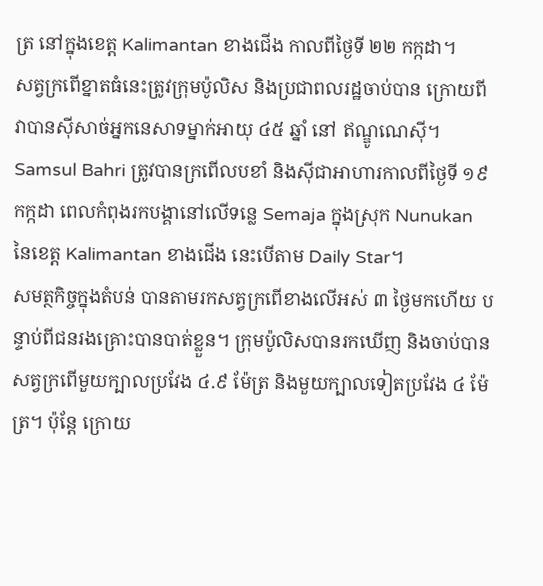ត្រ នៅក្នុងខេត្ត Kalimantan ខាងជើង កាលពីថ្ងៃទី ២២ កក្កដា។
សត្វក្រពើខ្នាតធំនេះត្រូវក្រុមប៉ូលិស និងប្រជាពលរដ្ឋចាប់បាន ក្រោយពីវាបានស៊ីសាច់អ្នកនេសាទម្នាក់អាយុ ៤៥ ឆ្នាំ នៅ ឥណ្ឌូណេស៊ី។ Samsul Bahri ត្រូវបានក្រពើលបខាំ និងស៊ីជាអាហារកាលពីថ្ងៃទី ១៩ កក្កដា ពេលកំពុងរកបង្គានៅលើទន្លេ Semaja ក្នុងស្រុក Nunukan នៃខេត្ត Kalimantan ខាងជើង នេះបើតាម Daily Star។
សមត្ថកិច្ចក្នុងតំបន់ បានតាមរកសត្វក្រពើខាងលើអស់ ៣ ថ្ងៃមកហើយ បន្ទាប់ពីជនរងគ្រោះបានបាត់ខ្លួន។ ក្រុមប៉ូលិសបានរកឃើញ និងចាប់បានសត្វក្រពើមួយក្បាលប្រវែង ៤.៩ ម៉ែត្រ និងមួយក្បាលទៀតប្រវែង ៤ ម៉ែត្រ។ ប៉ុន្តែ ក្រោយ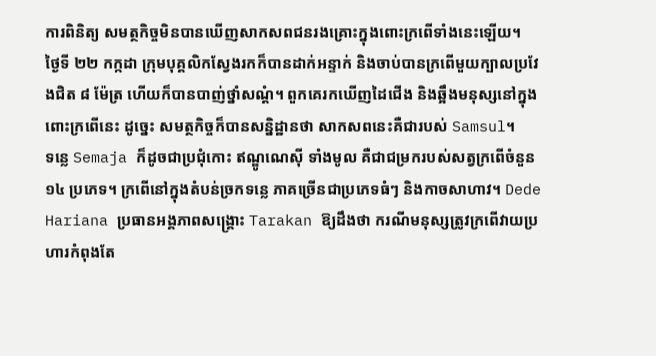ការពិនិត្យ សមត្ថកិច្ចមិនបានឃើញសាកសពជនរងគ្រោះក្នុងពោះក្រពើទាំងនេះឡើយ។
ថ្ងៃទី ២២ កក្កដា ក្រុមបុគ្គលិកស្វែងរកក៏បានដាក់អន្ទាក់ និងចាប់បានក្រពើមួយក្បាលប្រវែងជិត ៨ ម៉ែត្រ ហើយក៏បានបាញ់ថ្នាំសណ្ដំ។ ពួកគេរកឃើញដៃជើង និងឆ្អឹងមនុស្សនៅក្នុងពោះក្រពើនេះ ដូច្នេះ សមត្ថកិច្ចក៏បានសន្និដ្ឋានថា សាកសពនេះគឺជារបស់ Samsul។
ទន្លេ Semaja ក៏ដូចជាប្រជុំកោះ ឥណ្ឌូណេស៊ី ទាំងមូល គឺជាជម្រករបស់សត្វក្រពើចំនួន ១៤ ប្រភេទ។ ក្រពើនៅក្នុងតំបន់ច្រកទន្លេ ភាគច្រើនជាប្រភេទធំៗ និងកាចសាហាវ។ Dede Hariana ប្រធានអង្គភាពសង្គ្រោះ Tarakan ឱ្យដឹងថា ករណីមនុស្សត្រូវក្រពើវាយប្រហារកំពុងតែ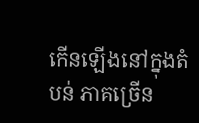កើនឡើងនៅក្នុងតំបន់ ភាគច្រើន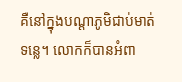គឺនៅក្នុងបណ្ដាភូមិជាប់មាត់ទន្លេ។ លោកក៏បានអំពា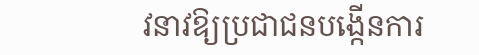វនាវឱ្យប្រជាជនបង្កើនការ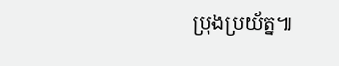ប្រុងប្រយ័ត្ន៕